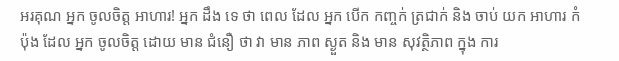អរគុណ អ្នក ចូលចិត្ត អាហារ! អ្នក ដឹង ទេ ថា ពេល ដែល អ្នក បើក កញ្ចក់ ត្រជាក់ និង ចាប់ យក អាហារ កំប៉ុង ដែល អ្នក ចូលចិត្ត ដោយ មាន ជំនឿ ថា វា មាន ភាព ស្ងួត និង មាន សុវត្ថិភាព ក្នុង ការ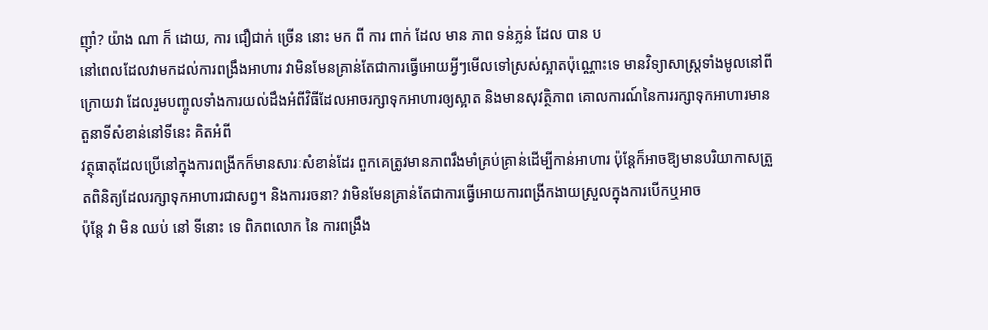ញ៉ាំ? យ៉ាង ណា ក៏ ដោយ, ការ ជឿជាក់ ច្រើន នោះ មក ពី ការ ពាក់ ដែល មាន ភាព ទន់ភ្លន់ ដែល បាន ប
នៅពេលដែលវាមកដល់ការពង្រឹងអាហារ វាមិនមែនគ្រាន់តែជាការធ្វើអោយអ្វីៗមើលទៅស្រស់ស្អាតប៉ុណ្ណោះទេ មានវិទ្យាសាស្ត្រទាំងមូលនៅពីក្រោយវា ដែលរួមបញ្ចូលទាំងការយល់ដឹងអំពីវិធីដែលអាចរក្សាទុកអាហារឲ្យស្អាត និងមានសុវត្ថិភាព គោលការណ៍នៃការរក្សាទុកអាហារមានតួនាទីសំខាន់នៅទីនេះ គិតអំពី
វត្ថុធាតុដែលប្រើនៅក្នុងការពង្រីកក៏មានសារៈសំខាន់ដែរ ពួកគេត្រូវមានភាពរឹងមាំគ្រប់គ្រាន់ដើម្បីកាន់អាហារ ប៉ុន្តែក៏អាចឱ្យមានបរិយាកាសត្រួតពិនិត្យដែលរក្សាទុកអាហារជាសព្វ។ និងការរចនា? វាមិនមែនគ្រាន់តែជាការធ្វើអោយការពង្រីកងាយស្រួលក្នុងការបើកឬអាច
ប៉ុន្តែ វា មិន ឈប់ នៅ ទីនោះ ទេ ពិភពលោក នៃ ការពង្រឹង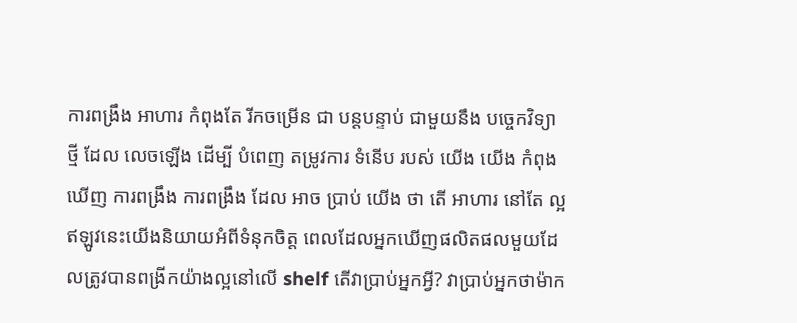ការពង្រឹង អាហារ កំពុងតែ រីកចម្រើន ជា បន្តបន្ទាប់ ជាមួយនឹង បច្ចេកវិទ្យា ថ្មី ដែល លេចឡើង ដើម្បី បំពេញ តម្រូវការ ទំនើប របស់ យើង យើង កំពុង ឃើញ ការពង្រឹង ការពង្រឹង ដែល អាច ប្រាប់ យើង ថា តើ អាហារ នៅតែ ល្អ
ឥឡូវនេះយើងនិយាយអំពីទំនុកចិត្ត ពេលដែលអ្នកឃើញផលិតផលមួយដែលត្រូវបានពង្រីកយ៉ាងល្អនៅលើ shelf តើវាប្រាប់អ្នកអ្វី? វាប្រាប់អ្នកថាម៉ាក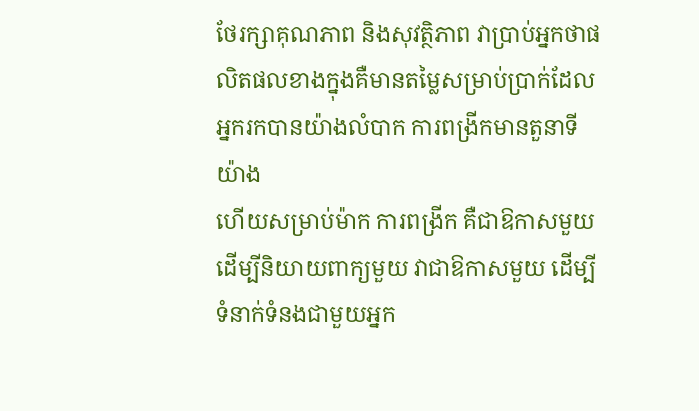ថែរក្សាគុណភាព និងសុវត្ថិភាព វាប្រាប់អ្នកថាផលិតផលខាងក្នុងគឺមានតម្លៃសម្រាប់ប្រាក់ដែលអ្នករកបានយ៉ាងលំបាក ការពង្រីកមានតួនាទីយ៉ាង
ហើយសម្រាប់ម៉ាក ការពង្រីក គឺជាឱកាសមួយ ដើម្បីនិយាយពាក្យមួយ វាជាឱកាសមួយ ដើម្បីទំនាក់ទំនងជាមួយអ្នក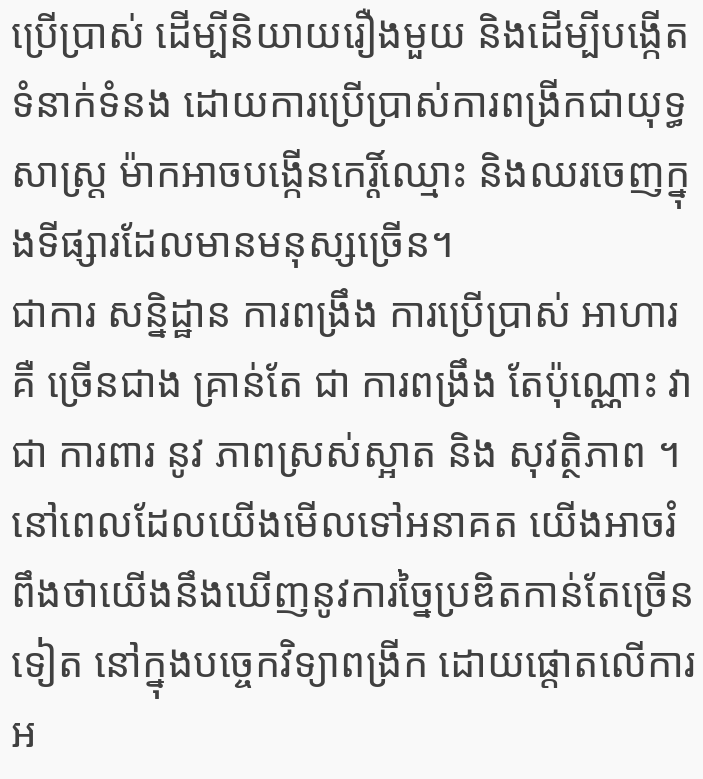ប្រើប្រាស់ ដើម្បីនិយាយរឿងមួយ និងដើម្បីបង្កើតទំនាក់ទំនង ដោយការប្រើប្រាស់ការពង្រីកជាយុទ្ធសាស្ត្រ ម៉ាកអាចបង្កើនកេរ្តិ៍ឈ្មោះ និងឈរចេញក្នុងទីផ្សារដែលមានមនុស្សច្រើន។
ជាការ សន្និដ្ឋាន ការពង្រឹង ការប្រើប្រាស់ អាហារ គឺ ច្រើនជាង គ្រាន់តែ ជា ការពង្រឹង តែប៉ុណ្ណោះ វា ជា ការពារ នូវ ភាពស្រស់ស្អាត និង សុវត្ថិភាព ។ នៅពេលដែលយើងមើលទៅអនាគត យើងអាចរំពឹងថាយើងនឹងឃើញនូវការច្នៃប្រឌិតកាន់តែច្រើនទៀត នៅក្នុងបច្ចេកវិទ្យាពង្រីក ដោយផ្តោតលើការអ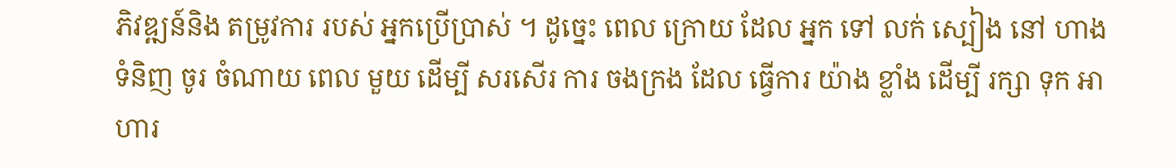ភិវឌ្ឍន៍និង តម្រូវការ របស់ អ្នកប្រើប្រាស់ ។ ដូច្នេះ ពេល ក្រោយ ដែល អ្នក ទៅ លក់ ស្បៀង នៅ ហាង ទំនិញ ចូរ ចំណាយ ពេល មួយ ដើម្បី សរសើរ ការ ចងក្រង ដែល ធ្វើការ យ៉ាង ខ្លាំង ដើម្បី រក្សា ទុក អាហារ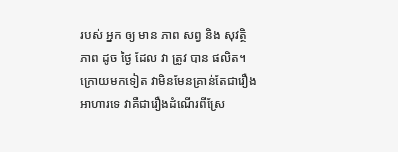របស់ អ្នក ឲ្យ មាន ភាព សព្វ និង សុវត្ថិភាព ដូច ថ្ងៃ ដែល វា ត្រូវ បាន ផលិត។ ក្រោយមកទៀត វាមិនមែនគ្រាន់តែជារឿងអាហារទេ វាគឺជារឿងដំណើរពីស្រែ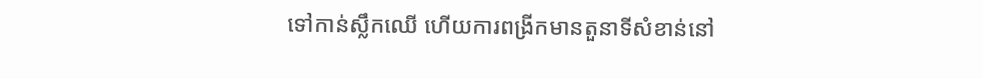ទៅកាន់ស្លឹកឈើ ហើយការពង្រីកមានតួនាទីសំខាន់នៅ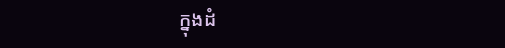ក្នុងដំ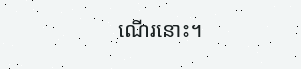ណើរនោះ។